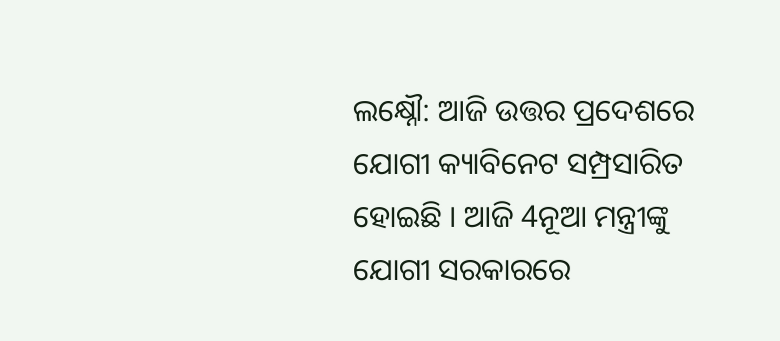ଲକ୍ଷ୍ନୌ: ଆଜି ଉତ୍ତର ପ୍ରଦେଶରେ ଯୋଗୀ କ୍ୟାବିନେଟ ସମ୍ପ୍ରସାରିତ ହୋଇଛି । ଆଜି 4ନୂଆ ମନ୍ତ୍ରୀଙ୍କୁ ଯୋଗୀ ସରକାରରେ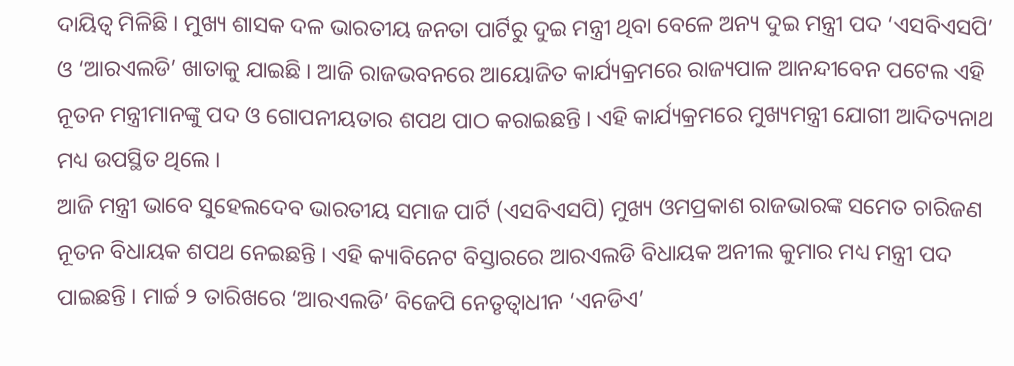ଦାୟିତ୍ବ ମିଳିଛି । ମୁଖ୍ୟ ଶାସକ ଦଳ ଭାରତୀୟ ଜନତା ପାର୍ଟିରୁ ଦୁଇ ମନ୍ତ୍ରୀ ଥିବା ବେଳେ ଅନ୍ୟ ଦୁଇ ମନ୍ତ୍ରୀ ପଦ ‘ଏସବିଏସପି’ ଓ ‘ଆରଏଲଡି’ ଖାତାକୁ ଯାଇଛି । ଆଜି ରାଜଭବନରେ ଆୟୋଜିତ କାର୍ଯ୍ୟକ୍ରମରେ ରାଜ୍ୟପାଳ ଆନନ୍ଦୀବେନ ପଟେଲ ଏହି ନୂତନ ମନ୍ତ୍ରୀମାନଙ୍କୁ ପଦ ଓ ଗୋପନୀୟତାର ଶପଥ ପାଠ କରାଇଛନ୍ତି । ଏହି କାର୍ଯ୍ୟକ୍ରମରେ ମୁଖ୍ୟମନ୍ତ୍ରୀ ଯୋଗୀ ଆଦିତ୍ୟନାଥ ମଧ୍ୟ ଉପସ୍ଥିତ ଥିଲେ ।
ଆଜି ମନ୍ତ୍ରୀ ଭାବେ ସୁହେଲଦେବ ଭାରତୀୟ ସମାଜ ପାର୍ଟି (ଏସବିଏସପି) ମୁଖ୍ୟ ଓମପ୍ରକାଶ ରାଜଭାରଙ୍କ ସମେତ ଚାରିଜଣ ନୂତନ ବିଧାୟକ ଶପଥ ନେଇଛନ୍ତି । ଏହି କ୍ୟାବିନେଟ ବିସ୍ତାରରେ ଆରଏଲଡି ବିଧାୟକ ଅନୀଲ କୁମାର ମଧ୍ୟ ମନ୍ତ୍ରୀ ପଦ ପାଇଛନ୍ତି । ମାର୍ଚ୍ଚ ୨ ତାରିଖରେ ‘ଆରଏଲଡି’ ବିଜେପି ନେତୃତ୍ବାଧୀନ ‘ଏନଡିଏ’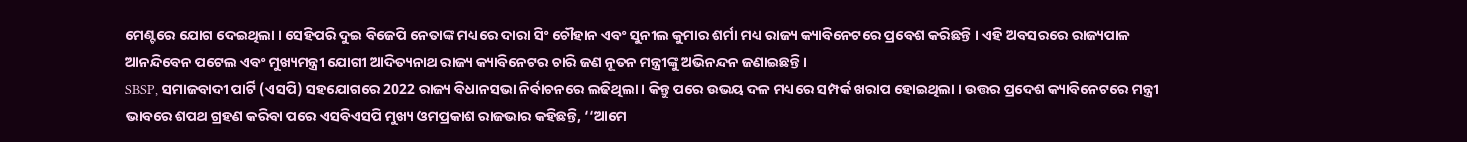ମେଣ୍ଟରେ ଯୋଗ ଦେଇଥିଲା । ସେହିପରି ଦୁଇ ବିଜେପି ନେତାଙ୍କ ମଧ୍ୟରେ ଦାରା ସିଂ ଚୌହାନ ଏବଂ ସୁନୀଲ କୁମାର ଶର୍ମା ମଧ୍ୟ ରାଜ୍ୟ କ୍ୟାବିନେଟରେ ପ୍ରବେଶ କରିଛନ୍ତି । ଏହି ଅବସରରେ ରାଜ୍ୟପାଳ ଆନନ୍ଦିବେନ ପଟେଲ ଏବଂ ମୁଖ୍ୟମନ୍ତ୍ରୀ ଯୋଗୀ ଆଦିତ୍ୟନାଥ ରାଜ୍ୟ କ୍ୟାବିନେଟର ଚାରି ଜଣ ନୂତନ ମନ୍ତ୍ରୀଙ୍କୁ ଅଭିନନ୍ଦନ ଜଣାଇଛନ୍ତି ।
SBSP, ସମାଜବାଦୀ ପାର୍ଟି (ଏସପି) ସହଯୋଗରେ 2022 ରାଜ୍ୟ ବିଧାନସଭା ନିର୍ବାଚନରେ ଲଢିଥିଲା । କିନ୍ତୁ ପରେ ଉଭୟ ଦଳ ମଧ୍ୟରେ ସମ୍ପର୍କ ଖରାପ ହୋଇଥିଲା । ଉତ୍ତର ପ୍ରଦେଶ କ୍ୟାବିନେଟରେ ମନ୍ତ୍ରୀ ଭାବରେ ଶପଥ ଗ୍ରହଣ କରିବା ପରେ ଏସବିଏସପି ମୁଖ୍ୟ ଓମପ୍ରକାଶ ରାଜଭାର କହିଛନ୍ତି, ‘‘ଆମେ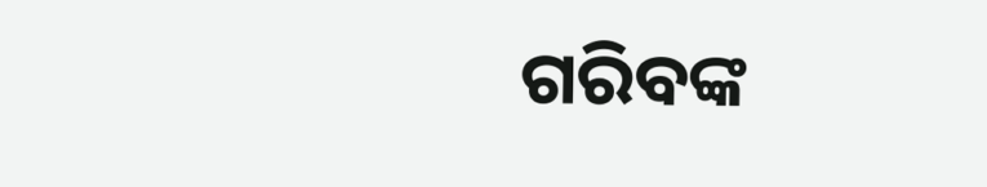ଗରିବଙ୍କ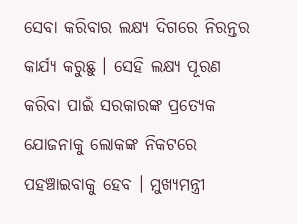ସେବା କରିବାର ଲକ୍ଷ୍ୟ ଦିଗରେ ନିରନ୍ତର କାର୍ଯ୍ୟ କରୁଛୁ । ସେହି ଲକ୍ଷ୍ୟ ପୂରଣ କରିବା ପାଇଁ ସରକାରଙ୍କ ପ୍ରତ୍ୟେକ ଯୋଜନାକୁ ଲୋକଙ୍କ ନିକଟରେ ପହଞ୍ଚାଇବାକୁ ହେବ । ମୁଖ୍ୟମନ୍ତ୍ରୀ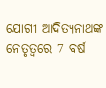ଯୋଗୀ ଆଦିତ୍ୟନାଥଙ୍କ ନେତୃତ୍ବରେ 7 ବର୍ଷ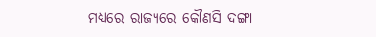ମଧ୍ୟରେ ରାଜ୍ୟରେ କୌଣସି ଦଙ୍ଗା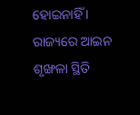ହୋଇନାହିଁ । ରାଜ୍ୟରେ ଆଇନ ଶୃଙ୍ଖଳା ସ୍ଥିତି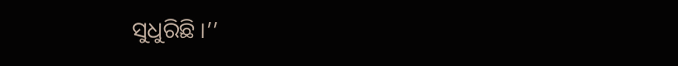ସୁଧୁରିଛି ।’’